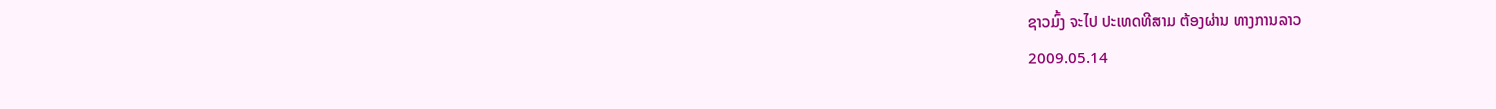ຊາວມົ້ງ ຈະໄປ ປະເທດທີສາມ ຕ້ອງຜ່ານ ທາງການລາວ
2009.05.14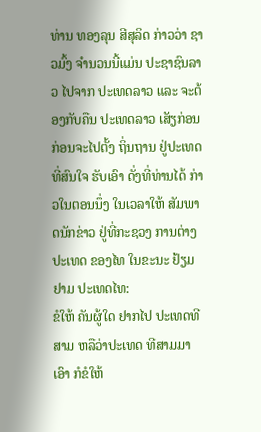ທ່ານ ທອງລຸນ ສີສຸລິດ ກ່າວວ່າ ຊາວມົ້ງ ຈໍານວນນີ້ແມ່ນ ປະຊາຊົນລາວ ໄປຈາກ ປະເທດລາວ ແລະ ຈະຕ້ອງກັບຄືນ ປະເທດລາວ ເສັຽກ່ອນ ກ່ອນຈະໄປຕັ້ງ ຖິ່ນຖານ ຢູ່ປະເທດ ທີ່ສົນໃຈ ຮັບເອົາ ດັ່ງທີ່ທ່ານໄດ້ ກ່າວໃນຕອນນຶ່ງ ໃນເວລາໃຫ້ ສັມພາດນັກຂ່າວ ຢູ່ທີ່ກະຊວງ ການຕ່າງປະເທດ ຂອງໄທ ໃນຂະນະ ຢ້ຽມຢາມ ປະເທດໄທ:
ຂໍໃຫ້ ຄັນຜູ້ໃດ ຢາກໄປ ປະເທດທີສາມ ຫລືວ່າປະເທດ ທີສາມມາເອົາ ກໍຂໍໃຫ້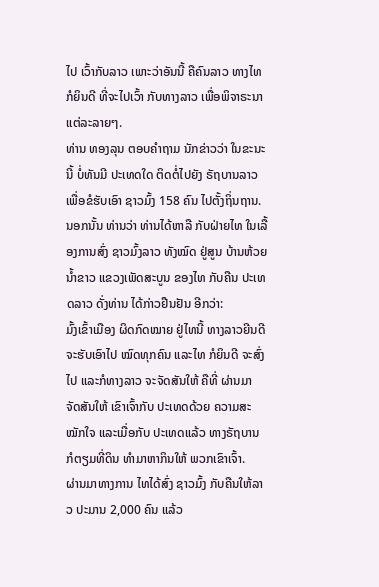ໄປ ເວົ້າກັບລາວ ເພາະວ່າອັນນີ້ ຄືຄົນລາວ ທາງໄທ ກໍຍິນດີ ທີ່ຈະໄປເວົ້າ ກັບທາງລາວ ເພື່ອພິຈາຣະນາ ແຕ່ລະລາຍໆ.
ທ່ານ ທອງລຸນ ຕອບຄໍາຖາມ ນັກຂ່າວວ່າ ໃນຂະນະນີ້ ບໍ່ທັນມີ ປະເທດໃດ ຕິດຕໍ່ໄປຍັງ ຣັຖບານລາວ ເພື່ອຂໍຮັບເອົາ ຊາວມົ້ງ 158 ຄົນ ໄປຕັ້ງຖິ່ນຖານ. ນອກນັ້ນ ທ່ານວ່າ ທ່ານໄດ້ຫາລື ກັບຝ່າຍໄທ ໃນເລື້ອງການສົ່ງ ຊາວມົ້ງລາວ ທັງໝົດ ຢູ່ສູນ ບ້ານຫ້ວຍນໍ້າຂາວ ແຂວງເພັດສະບູນ ຂອງໄທ ກັບຄືນ ປະເທດລາວ ດັ່ງທ່ານ ໄດ້ກ່າວຢືນຢັນ ອີກວ່າ:
ມົ້ງເຂົ້າເມືອງ ຜິດກົດໝາຍ ຢູ່ໄທນີ້ ທາງລາວຍີນດີ ຈະຮັບເອົາໄປ ໝົດທຸກຄົນ ແລະໄທ ກໍຍິນດີ ຈະສົ່ງໄປ ແລະກໍທາງລາວ ຈະຈັດສັນໃຫ້ ຄືທີ່ ຜ່ານມາ ຈັດສັນໃຫ້ ເຂົາເຈົ້າກັບ ປະເທດດ້ວຍ ຄວາມສະໝັກໃຈ ແລະເມື່ອກັບ ປະເທດແລ້ວ ທາງຣັຖບານ ກໍຕຽມທີ່ດິນ ທໍາມາຫາກິນໃຫ້ ພວກເຂົາເຈົ້າ.
ຜ່ານມາທາງການ ໄທໄດ້ສົ່ງ ຊາວມົ້ງ ກັບຄືນໃຫ້ລາວ ປະມານ 2,000 ຄົນ ແລ້ວ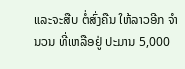ແລະຈະສືບ ຕໍ່ສົ່ງຄືນ ໃຫ້ລາວອີກ ຈໍານວນ ທີ່ເຫລືອຢູ່ ປະມານ 5,000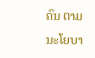ຄົນ ຕາມ ນະໂຍບາ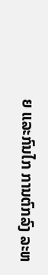ຍ ແລະກົນໄກ ການຕົກລົງ ລະຫ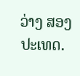ວ່າງ ສອງປະເທດ.